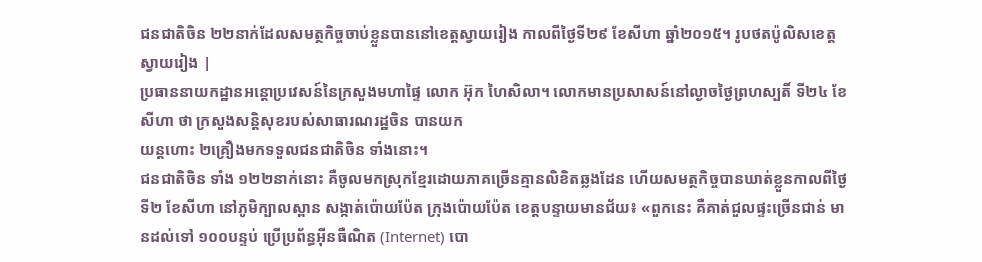ជនជាតិចិន ២២នាក់ដែលសមត្ថកិច្ចចាប់ខ្លួនបាននៅខេត្តស្វាយរៀង កាលពីថ្ងៃទី២៩ ខែសីហា ឆ្នាំ២០១៥។ រូបថតប៉ូលិសខេត្តស្វាយរៀង |
ប្រធាននាយកដ្ឋានអន្តោប្រវេសន៍នៃក្រសួងមហាផ្ទៃ លោក អ៊ុក ហៃសិលា។ លោកមានប្រសាសន៍នៅល្ងាចថ្ងៃព្រហស្បតិ៍ ទី២៤ ខែសីហា ថា ក្រសួងសន្តិសុខរបស់សាធារណរដ្ឋចិន បានយក
យន្តហោះ ២គ្រឿងមកទទួលជនជាតិចិន ទាំងនោះ។
ជនជាតិចិន ទាំង ១២២នាក់នោះ គឺចូលមកស្រុកខ្មែរដោយភាគច្រើនគ្មានលិខិតឆ្លងដែន ហើយសមត្ថកិច្ចបានឃាត់ខ្លួនកាលពីថ្ងៃទី២ ខែសីហា នៅភូមិក្បាលស្ពាន សង្កាត់ប៉ោយប៉ែត ក្រុងប៉ោយប៉ែត ខេត្តបន្ទាយមានជ័យ៖ «ពួកនេះ គឺគាត់ជួលផ្ទះច្រើនជាន់ មានដល់ទៅ ១០០បន្ទប់ ប្រើប្រព័ន្ធអ៊ីនធឺណិត (Internet) បោ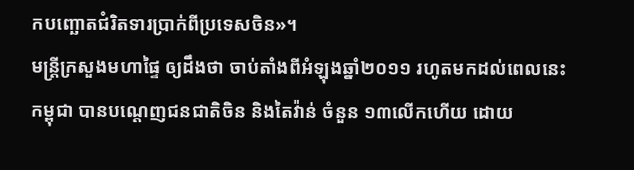កបញ្ឆោតជំរិតទារប្រាក់ពីប្រទេសចិន»។
មន្ត្រីក្រសួងមហាផ្ទៃ ឲ្យដឹងថា ចាប់តាំងពីអំឡុងឆ្នាំ២០១១ រហូតមកដល់ពេលនេះ កម្ពុជា បានបណ្ដេញជនជាតិចិន និងតៃវ៉ាន់ ចំនួន ១៣លើកហើយ ដោយ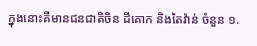ក្នុងនោះគឺមានជនជាតិចិន ដីគោក និងតៃវ៉ាន់ ចំនួន ១.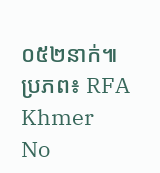០៥២នាក់៕
ប្រភព៖ RFA Khmer
No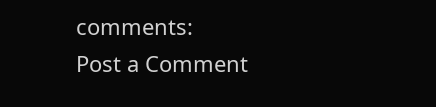comments:
Post a Comment